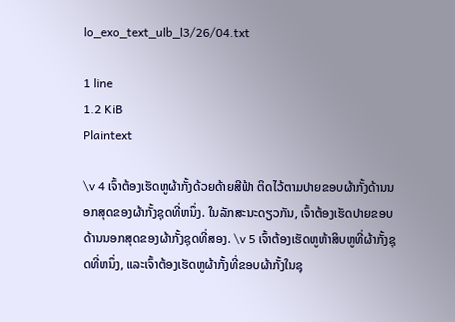lo_exo_text_ulb_l3/26/04.txt

1 line
1.2 KiB
Plaintext

\v 4 ເຈົ້າຕ້ອງເຮັດຫູຜ້າກັ້ງດ້ວຍດ້າຍສີຟ້າ ຕິດໄວ້ຕາມປາຍຂອບຜ້າກັ້ງດ້ານນອກສຸດຂອງຜ້າກັ້ງຊຸດທີ່ຫນຶ່ງ. ໃນລັກສະນະດຽວກັນ, ເຈົ້າຕ້ອງເຮັດປາຍຂອບດ້ານນອກສຸດຂອງຜ້າກັ້ງຊຸດທີ່ສອງ. \v 5 ເຈົ້າຕ້ອງເຮັດຫູຫ້າສິບຫູທີ່ຜ້າກັ້ງຊຸດທີ່ຫນຶ່ງ, ແລະເຈົ້າຕ້ອງເຮັດຫູຜ້າກັ້ງທີ່ຂອບຜ້າກັ້ງໃນຊຸ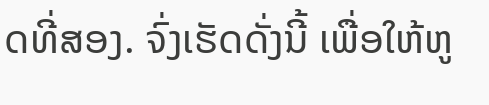ດທີ່ສອງ. ຈົ່ງເຮັດດັ່ງນີ້ ເພື່ອໃຫ້ຫູ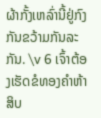ຜ້າກັ້ງເຫລົ່ານີ້ຢູ່ກົງກັນຂວ້າມກັນລະກັນ. \v 6 ເຈົ້າຕ້ອງເຮັດຂໍທອງຄຳຫ້າສິບ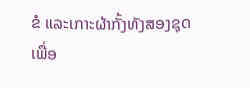ຂໍ ແລະເກາະຜ້າກັ້ງທັງສອງຊຸດ ເພື່ອ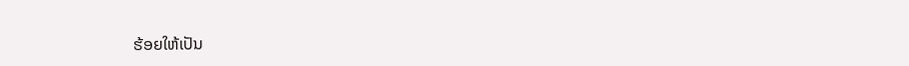ຮ້ອຍໃຫ້ເປັນ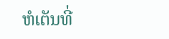ຫໍເຕັນທີ່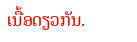ເນື້ອດຽວກັນ.